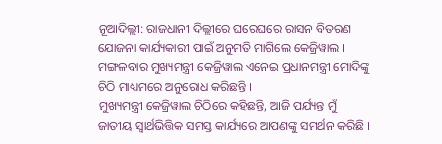ନୂଆଦିଲ୍ଲୀ: ରାଜଧାନୀ ଦିଲ୍ଲୀରେ ଘରେଘରେ ରାସନ ବିତରଣ ଯୋଜନା କାର୍ଯ୍ୟକାରୀ ପାଇଁ ଅନୁମତି ମାଗିଲେ କେଜ୍ରିୱାଲ । ମଙ୍ଗଳବାର ମୁଖ୍ୟମନ୍ତ୍ରୀ କେଜ୍ରିୱାଲ ଏନେଇ ପ୍ରଧାନମନ୍ତ୍ରୀ ମୋଦିଙ୍କୁ ଚିଠି ମାଧ୍ୟମରେ ଅନୁରୋଧ କରିଛନ୍ତି ।
ମୁଖ୍ୟମନ୍ତ୍ରୀ କେଜ୍ରିୱାଲ ଚିଠିରେ କହିଛନ୍ତି, ଆଜି ପର୍ଯ୍ୟନ୍ତ ମୁଁ ଜାତୀୟ ସ୍ବାର୍ଥଭିତ୍ତିକ ସମସ୍ତ କାର୍ଯ୍ୟରେ ଆପଣଙ୍କୁ ସମର୍ଥନ କରିଛି ।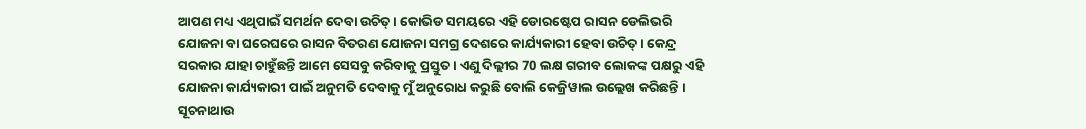ଆପଣ ମଧ୍ୟ ଏଥିପାଇଁ ସମର୍ଥନ ଦେବା ଉଚିତ୍ । କୋଭିଡ ସମୟରେ ଏହି ଡୋରଷ୍ଟେପ ରାସନ ଡେଲିଭରି ଯୋଜନା ବା ଘରେଘରେ ରାସନ ବିତରଣ ଯୋଜନା ସମଗ୍ର ଦେଶରେ କାର୍ଯ୍ୟକାରୀ ହେବା ଉଚିତ୍ । କେନ୍ଦ୍ର ସରକାର ଯାହା ଚାହୁଁଛନ୍ତି ଆମେ ସେସବୁ କରିବାକୁ ପ୍ରସ୍ତୁତ । ଏଣୁ ଦିଲ୍ଲୀର 70 ଲକ୍ଷ ଗରୀବ ଲୋକଙ୍କ ପକ୍ଷରୁ ଏହି ଯୋଜନା କାର୍ଯ୍ୟକାରୀ ପାଇଁ ଅନୁମତି ଦେବାକୁ ମୁଁ ଅନୁରୋଧ କରୁଛି ବୋଲି କେଜ୍ରିୱାଲ ଉଲ୍ଲେଖ କରିଛନ୍ତି ।
ସୂଚନାଥାଉ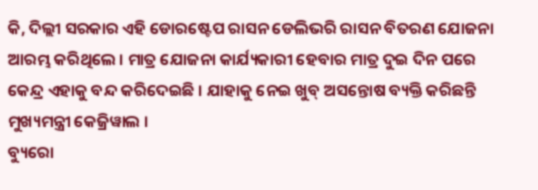କି, ଦିଲ୍ଲୀ ସରକାର ଏହି ଡୋରଷ୍ଟେପ ରାସନ ଡେଲିଭରି ରାସନ ବିତରଣ ଯୋଜନା ଆରମ୍ଭ କରିଥିଲେ । ମାତ୍ର ଯୋଜନା କାର୍ଯ୍ୟକାରୀ ହେବାର ମାତ୍ର ଦୁଇ ଦିନ ପରେ କେନ୍ଦ୍ର ଏହାକୁ ବନ୍ଦ କରିଦେଇଛି । ଯାହାକୁ ନେଇ ଖୁବ୍ ଅସନ୍ତୋଷ ବ୍ୟକ୍ତି କରିଛନ୍ତି ମୁଖ୍ୟମନ୍ତ୍ରୀ କେଜ୍ରିୱାଲ ।
ବ୍ୟୁରୋ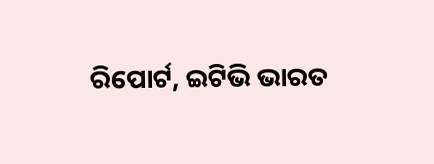ରିପୋର୍ଟ, ଇଟିଭି ଭାରତ